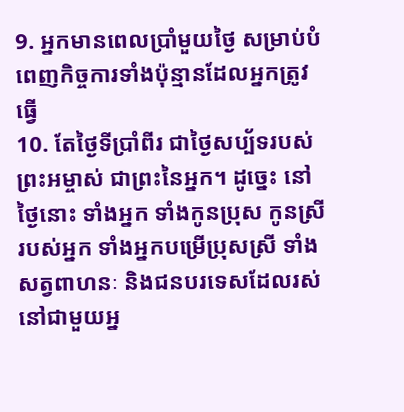9. អ្នកមានពេលប្រាំមួយថ្ងៃ សម្រាប់បំពេញកិច្ចការទាំងប៉ុន្មានដែលអ្នកត្រូវធ្វើ
10. តែថ្ងៃទីប្រាំពីរ ជាថ្ងៃសប្ប័ទរបស់ព្រះអម្ចាស់ ជាព្រះនៃអ្នក។ ដូច្នេះ នៅថ្ងៃនោះ ទាំងអ្នក ទាំងកូនប្រុស កូនស្រីរបស់អ្នក ទាំងអ្នកបម្រើប្រុសស្រី ទាំងសត្វពាហនៈ និងជនបរទេសដែលរស់នៅជាមួយអ្ន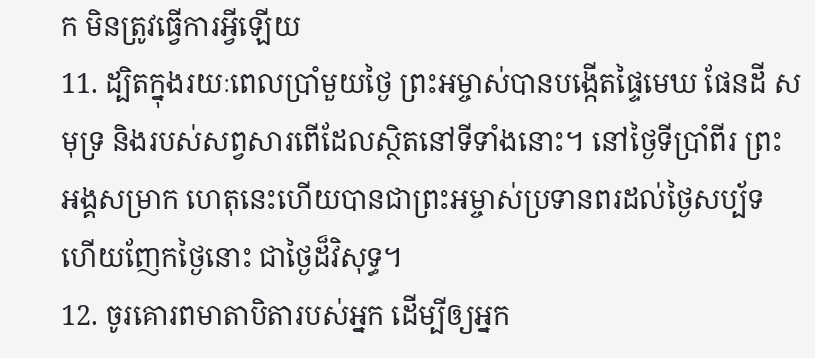ក មិនត្រូវធ្វើការអ្វីឡើយ
11. ដ្បិតក្នុងរយៈពេលប្រាំមួយថ្ងៃ ព្រះអម្ចាស់បានបង្កើតផ្ទៃមេឃ ផែនដី សមុទ្រ និងរបស់សព្វសារពើដែលស្ថិតនៅទីទាំងនោះ។ នៅថ្ងៃទីប្រាំពីរ ព្រះអង្គសម្រាក ហេតុនេះហើយបានជាព្រះអម្ចាស់ប្រទានពរដល់ថ្ងៃសប្ប័ទ ហើយញែកថ្ងៃនោះ ជាថ្ងៃដ៏វិសុទ្ធ។
12. ចូរគោរពមាតាបិតារបស់អ្នក ដើម្បីឲ្យអ្នក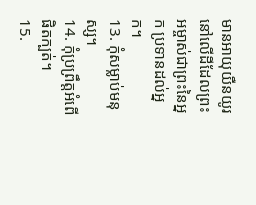មានអាយុយឺនយូរ នៅលើដីដែលព្រះអម្ចាស់ជាព្រះនៃអ្នក ប្រទានដល់អ្នក។
13. កុំសម្លាប់មនុស្ស។
14. កុំប្រព្រឹត្តអំពើផិតក្បត់។
15.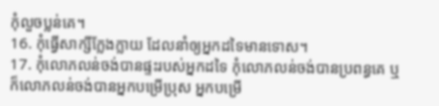កុំលួចប្លន់គេ។
16. កុំធ្វើសាក្សីក្លែងក្លាយ ដែលនាំឲ្យអ្នកដទៃមានទោស។
17. កុំលោភលន់ចង់បានផ្ទះរបស់អ្នកដទៃ កុំលោភលន់ចង់បានប្រពន្ធគេ ឬក៏លោភលន់ចង់បានអ្នកបម្រើប្រុស អ្នកបម្រើ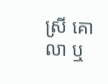ស្រី គោ លា ឬ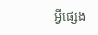អ្វីផ្សេង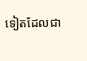ទៀតដែលជា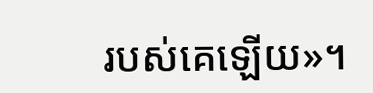របស់គេឡើយ»។